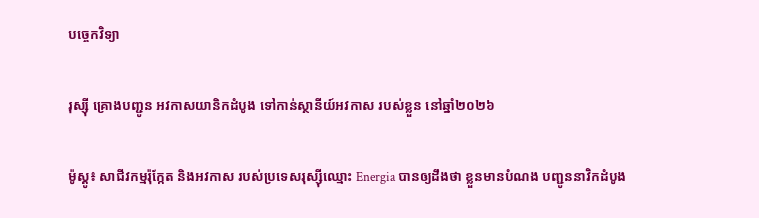បច្ចេកវិទ្យា

រុស្ស៊ី គ្រោងបញ្ជូន អវកាសយានិកដំបូង ទៅកាន់ស្ថានីយ៍អវកាស របស់ខ្លួន នៅឆ្នាំ២០២៦

ម៉ូស្គូ៖ សាជីវកម្មរ៉ុក្កែត និងអវកាស របស់ប្រទេសរុស្ស៊ីឈ្មោះ Energia បានឲ្យដឹងថា ខ្លួនមានបំណង បញ្ជូននាវិកដំបូង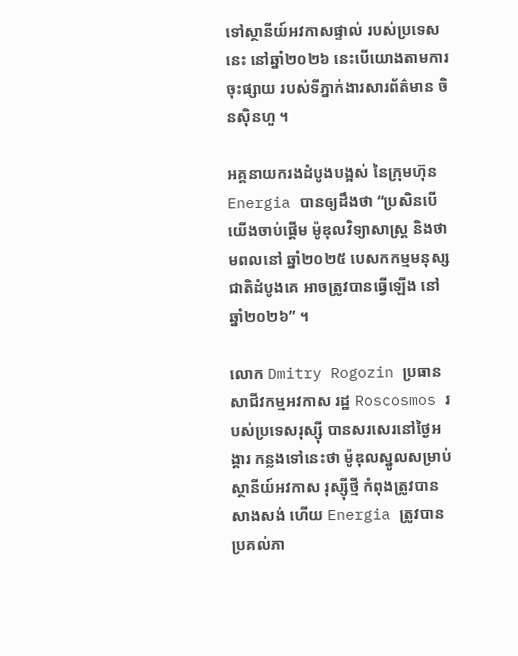ទៅស្ថានីយ៍អវកាសផ្ទាល់ របស់ប្រទេសនេះ នៅឆ្នាំ២០២៦ នេះបើយោងតាមការចុះផ្សាយ របស់ទីភ្នាក់ងារសារព័ត៌មាន ចិនស៊ិនហួ ។

អគ្គនាយករងដំបូងបង្អស់ នៃក្រុមហ៊ុន Energia បានឲ្យដឹងថា “ប្រសិនបើយើងចាប់ផ្តើម ម៉ូឌុលវិទ្យាសាស្ត្រ និងថាមពលនៅ ឆ្នាំ២០២៥ បេសកកម្មមនុស្សជាតិដំបូងគេ អាចត្រូវបានធ្វើឡើង នៅឆ្នាំ២០២៦” ។

លោក Dmitry Rogozin ប្រធានសាជីវកម្មអវកាស រដ្ឋ Roscosmos របស់ប្រទេសរុស្ស៊ី បានសរសេរនៅថ្ងៃអង្គារ កន្លងទៅនេះថា ម៉ូឌុលស្នូលសម្រាប់ស្ថានីយ៍អវកាស រុស្ស៊ីថ្មី កំពុងត្រូវបានសាងសង់ ហើយ Energia ត្រូវបានប្រគល់ភា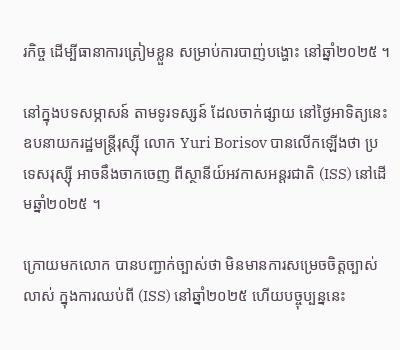រកិច្ច ដើម្បីធានាការត្រៀមខ្លួន សម្រាប់ការបាញ់បង្ហោះ នៅឆ្នាំ២០២៥ ។

នៅក្នុងបទសម្ភាសន៍ តាមទូរទស្សន៍ ដែលចាក់ផ្សាយ នៅថ្ងៃអាទិត្យនេះ ឧបនាយករដ្ឋមន្ត្រីរុស្ស៊ី លោក Yuri Borisov បានលើកឡើងថា ប្រទេសរុស្ស៊ី អាចនឹងចាកចេញ ពីស្ថានីយ៍អវកាសអន្តរជាតិ (ISS) នៅដើមឆ្នាំ២០២៥ ។

ក្រោយមកលោក បានបញ្ជាក់ច្បាស់ថា មិនមានការសម្រេចចិត្តច្បាស់លាស់ ក្នុងការឈប់ពី (ISS) នៅឆ្នាំ២០២៥ ហើយបច្ចុប្បន្ននេះ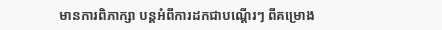មានការពិភាក្សា បន្តអំពីការដកជាបណ្តើរៗ ពីគម្រោង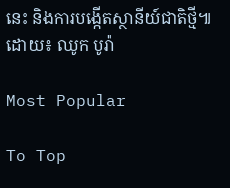នេះ និងការបង្កើតស្ថានីយ៍ជាតិថ្មី៕
ដោយ៖ ឈូក បូរ៉ា

Most Popular

To Top